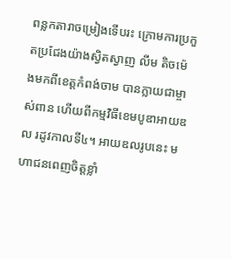ពន្លកតារាចម្រៀងទើបរះ ក្រោមការប្រកួតប្រជែងយ៉ាងស្វិតស្វាញ លីម តិចម៉េងមកពីខេត្តកំពង់ចាម បានក្លាយជាម្ចាស់ពាន ហើយពីកម្មវិធីខេមបូឌាអាយឌល រដូវកាលទី៤។ អាយឌលរូបនេះ មហាជនពេញចិត្តខ្លាំ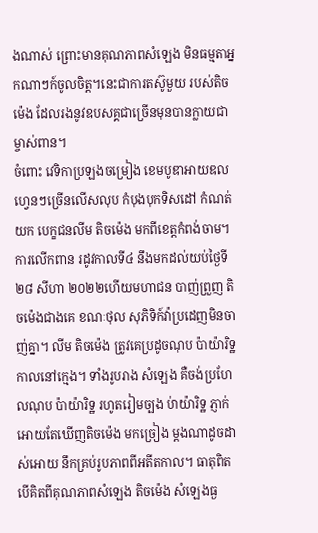ងណាស់ ព្រោះមានគុណភាពសំឡេង មិនធម្មតាអ្នកណាៗក៍ចូលចិត្ត។នេះជាការតស៊ូមួយ របស់តិចម៉េង ដែលរងនូវឧបសគ្គជាច្រើនមុនបានក្លាយជាម្ចាស់ពាន។
ចំពោះ វេទិកាប្រឡងចម្រៀង ខេមបូឌាអាយឌល ហ្វេនៗច្រើនលើសលុប កំបុងបុកទិសដៅ កំណត់យក បេក្ខជនលីម តិចម៉េង មកពីខេត្តកំពង់ចាម។ ការលើកពាន រដូវកាលទី៤ នឹងមកដល់យប់ថ្ងៃទី២៨ សីហា ២០២២ហើយមហាជន បាញ់ព្រួញ តិចម៉េងជាងគេ ខណៈថុល សុភិទិក៍វ៉ាប្រដេញមិនចាញ់គ្នា។ លីម តិចម៉េង ត្រូវគេប្រដូចណុប ប៉ាយ៉ារិទ្ឋ កាលនៅក្មេង។ ទាំងរូបរាង សំឡេង គឺចង់ប្រហែលណុប ប៉ាយ៉ារិទ្ឋ រហូតរៀមច្បង ប់ាយ៉ារិទ្ឋ ភ្ញាក់អោយតែឃើញតិចម៉េង មកច្រៀង ម្តងណាដូចដាស់អោយ នឹកគ្រប់រូបភាពពីអតីតកាល។ ធាតុពិតបើគិតពីគុណភាពសំឡេង តិចម៉េង សំឡេងធ្ង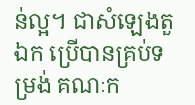ន់ល្អ។ ជាសំឡេងតួឯក ប្រើបានគ្រប់ទម្រង់ គណៈក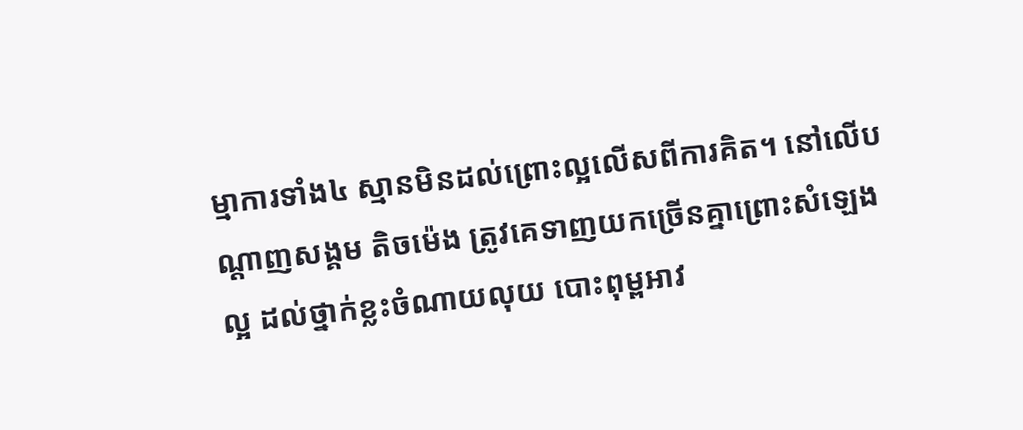ម្មាការទាំង៤ ស្មានមិនដល់ព្រោះល្អលើសពីការគិត។ នៅលើបណ្តាញសង្គម តិចម៉េង ត្រូវគេទាញយកច្រើនគ្នាព្រោះសំឡេងល្អ ដល់ថ្នាក់ខ្លះចំណាយលុយ បោះពុម្ពអាវ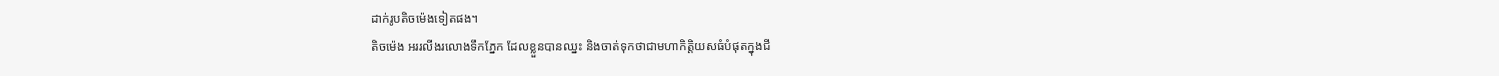ដាក់រូបតិចម៉េងទៀតផង។
តិចម៉េង អររលីងរលោងទឹកភ្នែក ដែលខ្លួនបានឈ្នះ និងចាត់ទុកថាជាមហាកិត្តិយសធំបំផុតក្នុងជី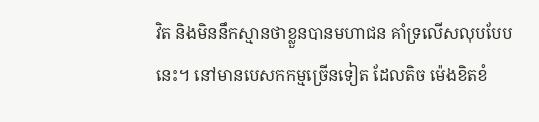វិត និងមិននឹកស្មានថាខ្លួនបានមហាជន គាំទ្រលើសលុបបែបនេះ។ នៅមានបេសកកម្មច្រើនទៀត ដែលតិច ម៉េងខិតខំ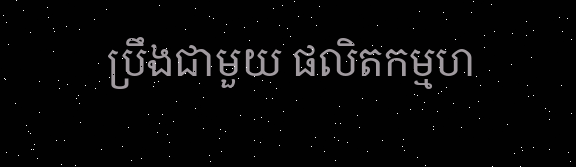ប្រឹងជាមួយ ផលិតកម្មហ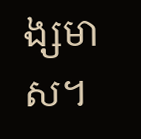ង្សមាស។